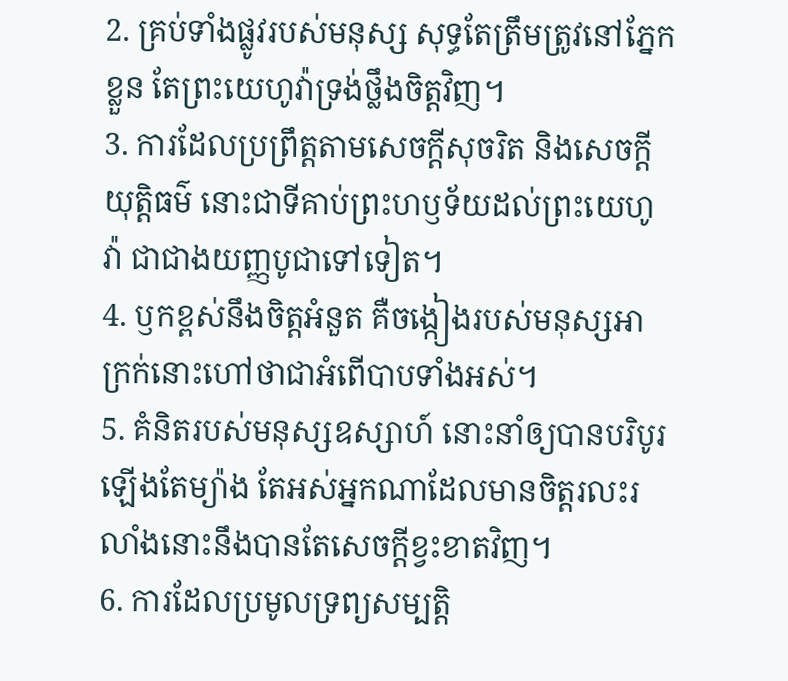2. គ្រប់ទាំងផ្លូវរបស់មនុស្ស សុទ្ធតែត្រឹមត្រូវនៅភ្នែកខ្លួន តែព្រះយេហូវ៉ាទ្រង់ថ្លឹងចិត្តវិញ។
3. ការដែលប្រព្រឹត្តតាមសេចក្តីសុចរិត និងសេចក្តីយុត្តិធម៌ នោះជាទីគាប់ព្រះហឫទ័យដល់ព្រះយេហូវ៉ា ជាជាងយញ្ញបូជាទៅទៀត។
4. ឫកខ្ពស់នឹងចិត្តអំនួត គឺចង្កៀងរបស់មនុស្សអាក្រក់នោះហៅថាជាអំពើបាបទាំងអស់។
5. គំនិតរបស់មនុស្សឧស្សាហ៍ នោះនាំឲ្យបានបរិបូរឡើងតែម្យ៉ាង តែអស់អ្នកណាដែលមានចិត្តរលះរលាំងនោះនឹងបានតែសេចក្តីខ្វះខាតវិញ។
6. ការដែលប្រមូលទ្រព្យសម្បត្តិ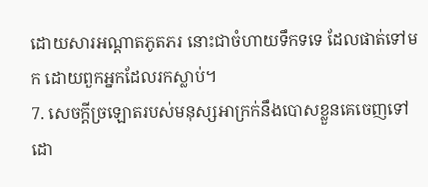ដោយសារអណ្តាតភូតភរ នោះជាចំហាយទឹកទទេ ដែលផាត់ទៅមក ដោយពួកអ្នកដែលរកស្លាប់។
7. សេចក្តីច្រឡោតរបស់មនុស្សអាក្រក់នឹងបោសខ្លួនគេចេញទៅ ដោ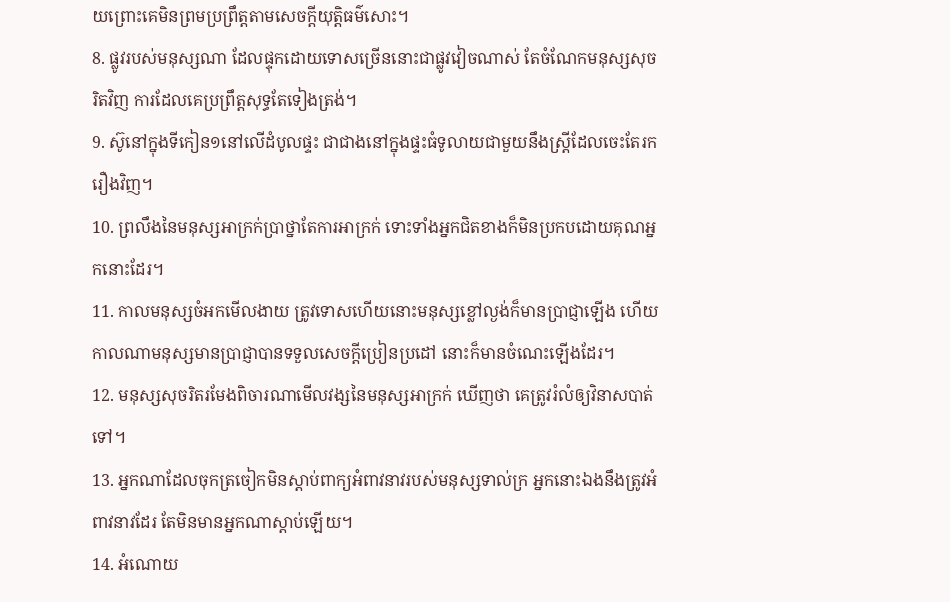យព្រោះគេមិនព្រមប្រព្រឹត្តតាមសេចក្តីយុត្តិធម៌សោះ។
8. ផ្លូវរបស់មនុស្សណា ដែលផ្ទុកដោយទោសច្រើននោះជាផ្លូវវៀចណាស់ តែចំណែកមនុស្សសុចរិតវិញ ការដែលគេប្រព្រឹត្តសុទ្ធតែទៀងត្រង់។
9. ស៊ូនៅក្នុងទីកៀន១នៅលើដំបូលផ្ទះ ជាជាងនៅក្នុងផ្ទះធំទូលាយជាមួយនឹងស្ត្រីដែលចេះតែរករឿងវិញ។
10. ព្រលឹងនៃមនុស្សអាក្រក់ប្រាថ្នាតែការអាក្រក់ ទោះទាំងអ្នកជិតខាងក៏មិនប្រកបដោយគុណអ្នកនោះដែរ។
11. កាលមនុស្សចំអកមើលងាយ ត្រូវទោសហើយនោះមនុស្សខ្លៅល្ងង់ក៏មានប្រាជ្ញាឡើង ហើយកាលណាមនុស្សមានប្រាជ្ញាបានទទួលសេចក្តីប្រៀនប្រដៅ នោះក៏មានចំណេះឡើងដែរ។
12. មនុស្សសុចរិតរមែងពិចារណាមើលវង្សនៃមនុស្សអាក្រក់ ឃើញថា គេត្រូវរំលំឲ្យវិនាសបាត់ទៅ។
13. អ្នកណាដែលចុកត្រចៀកមិនស្តាប់ពាក្យអំពាវនាវរបស់មនុស្សទាល់ក្រ អ្នកនោះឯងនឹងត្រូវអំពាវនាវដែរ តែមិនមានអ្នកណាស្តាប់ឡើយ។
14. អំណោយ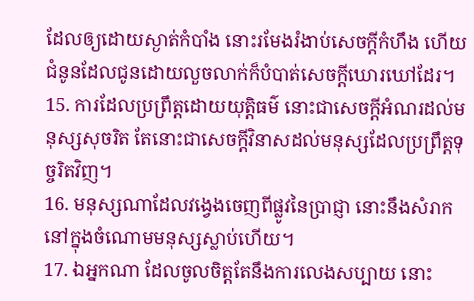ដែលឲ្យដោយស្ងាត់កំបាំង នោះរមែងរំងាប់សេចក្តីកំហឹង ហើយជំនូនដែលជូនដោយលួចលាក់ក៏បំបាត់សេចក្តីឃោរឃៅដែរ។
15. ការដែលប្រព្រឹត្តដោយយុត្តិធម៌ នោះជាសេចក្តីអំណរដល់មនុស្សសុចរិត តែនោះជាសេចក្តីវិនាសដល់មនុស្សដែលប្រព្រឹត្តទុច្ចរិតវិញ។
16. មនុស្សណាដែលវង្វេងចេញពីផ្លូវនៃប្រាជ្ញា នោះនឹងសំរាកនៅក្នុងចំណោមមនុស្សស្លាប់ហើយ។
17. ឯអ្នកណា ដែលចូលចិត្តតែនឹងការលេងសប្បាយ នោះ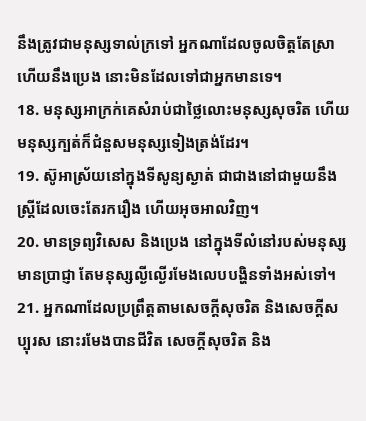នឹងត្រូវជាមនុស្សទាល់ក្រទៅ អ្នកណាដែលចូលចិត្តតែស្រា ហើយនឹងប្រេង នោះមិនដែលទៅជាអ្នកមានទេ។
18. មនុស្សអាក្រក់គេសំរាប់ជាថ្លៃលោះមនុស្សសុចរិត ហើយមនុស្សក្បត់ក៏ជំនួសមនុស្សទៀងត្រង់ដែរ។
19. ស៊ូអាស្រ័យនៅក្នុងទីសូន្យស្ងាត់ ជាជាងនៅជាមួយនឹងស្ត្រីដែលចេះតែរករឿង ហើយអុចអាលវិញ។
20. មានទ្រព្យវិសេស និងប្រេង នៅក្នុងទីលំនៅរបស់មនុស្សមានប្រាជ្ញា តែមនុស្សល្ងីល្ងើរមែងលេបបង្ហិនទាំងអស់ទៅ។
21. អ្នកណាដែលប្រព្រឹត្តតាមសេចក្តីសុចរិត និងសេចក្តីសប្បុរស នោះរមែងបានជីវិត សេចក្តីសុចរិត និង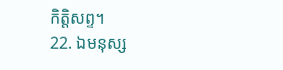កិត្តិសព្ទ។
22. ឯមនុស្ស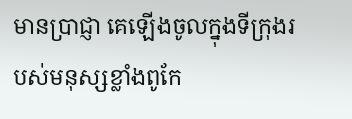មានប្រាជ្ញា គេឡើងចូលក្នុងទីក្រុងរបស់មនុស្សខ្លាំងពូកែ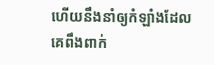ហើយនឹងនាំឲ្យកំឡាំងដែលគេពឹងពាក់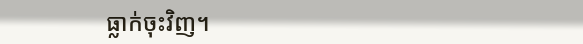ធ្លាក់ចុះវិញ។